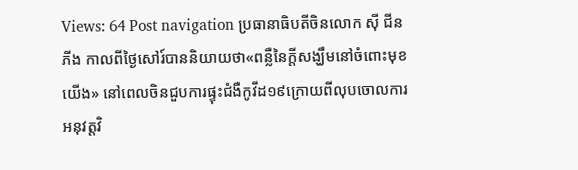Views: 64 Post navigation ប្រធានាធិបតីចិនលោក ស៊ី ជីនភីង កាលពីថ្ងៃសៅរ៍បាននិយាយថា«ពន្លឺនៃក្តីសង្ឃឹមនៅចំពោះមុខយើង» នៅពេលចិនជួបការផ្ទុះជំងឺកូវីដ១៩ក្រោយពីលុបចោលការ អនុវត្តវិ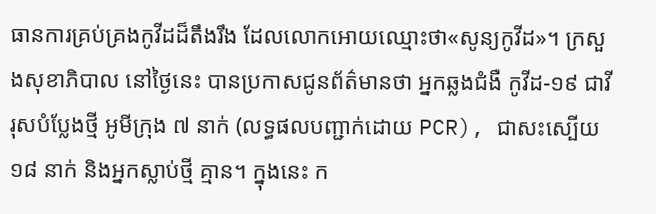ធានការគ្រប់គ្រងកូវីដដ៏តឹងរឹង ដែលលោកអោយឈ្មោះថា«សូន្យកូវីដ»។ ក្រសួងសុខាភិបាល នៅថ្ងៃនេះ បានប្រកាសជូនព័ត៌មានថា អ្នកឆ្លងជំងឺ កូវីដ-១៩ ជាវីរុសបំប្លែងថ្មី អូមីក្រុង ៧ នាក់ (លទ្ធផលបញ្ជាក់ដោយ PCR), ជាសះស្បើយ ១៨ នាក់ និងអ្នកស្លាប់ថ្មី គ្មាន។ ក្នុងនេះ ក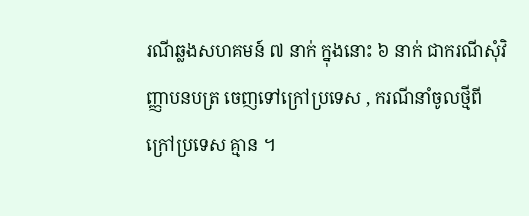រណីឆ្លងសហគមន៍ ៧ នាក់ ក្នុងនោះ ៦ នាក់ ជាករណីសុំវិញ្ញាបនបត្រ ចេញទៅក្រៅប្រទេស , ករណីនាំចូលថ្មីពី ក្រៅប្រទេស គ្មាន ។